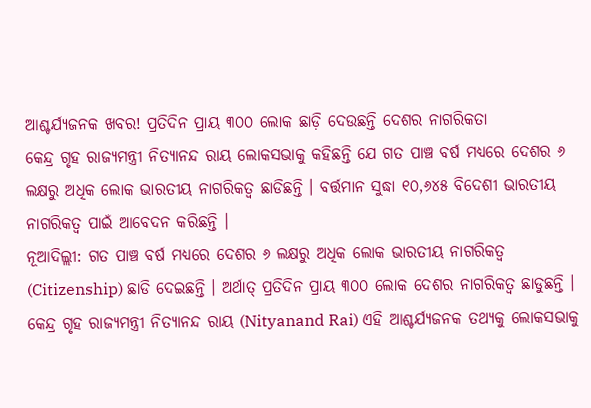ଆଶ୍ଚର୍ଯ୍ୟଜନକ ଖବର! ପ୍ରତିଦିନ ପ୍ରାୟ ୩୦୦ ଲୋକ ଛାଡ଼ି ଦେଉଛନ୍ତି ଦେଶର ନାଗରିକତା
କେନ୍ଦ୍ର ଗୃହ ରାଜ୍ୟମନ୍ତ୍ରୀ ନିତ୍ୟାନନ୍ଦ ରାୟ ଲୋକସଭାକୁ କହିଛନ୍ତି ଯେ ଗତ ପାଞ୍ଚ ବର୍ଷ ମଧ୍ୟରେ ଦେଶର ୬ ଲକ୍ଷରୁ ଅଧିକ ଲୋକ ଭାରତୀୟ ନାଗରିକତ୍ୱ ଛାଡିଛନ୍ତି । ବର୍ତ୍ତମାନ ସୁଦ୍ଧା ୧୦,୬୪୫ ବିଦେଶୀ ଭାରତୀୟ ନାଗରିକତ୍ୱ ପାଇଁ ଆବେଦନ କରିଛନ୍ତି ।
ନୂଆଦିଲ୍ଲୀ: ଗତ ପାଞ୍ଚ ବର୍ଷ ମଧ୍ୟରେ ଦେଶର ୬ ଲକ୍ଷରୁ ଅଧିକ ଲୋକ ଭାରତୀୟ ନାଗରିକତ୍ୱ (Citizenship) ଛାଡି ଦେଇଛନ୍ତି । ଅର୍ଥାତ୍ ପ୍ରତିଦିନ ପ୍ରାୟ ୩୦୦ ଲୋକ ଦେଶର ନାଗରିକତ୍ୱ ଛାଡୁଛନ୍ତି । କେନ୍ଦ୍ର ଗୃହ ରାଜ୍ୟମନ୍ତ୍ରୀ ନିତ୍ୟାନନ୍ଦ ରାୟ (Nityanand Rai) ଏହି ଆଶ୍ଚର୍ଯ୍ୟଜନକ ତଥ୍ୟକୁ ଲୋକସଭାକୁ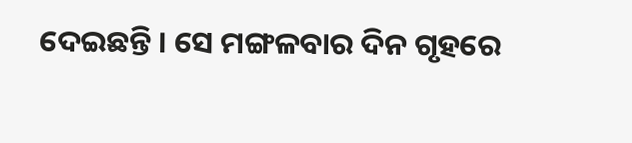ଦେଇଛନ୍ତି । ସେ ମଙ୍ଗଳବାର ଦିନ ଗୃହରେ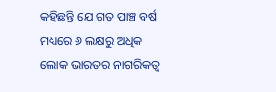କହିଛନ୍ତି ଯେ ଗତ ପାଞ୍ଚ ବର୍ଷ ମଧ୍ୟରେ ୬ ଲକ୍ଷରୁ ଅଧିକ ଲୋକ ଭାରତର ନାଗରିକତ୍ୱ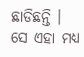ଛାଡିଛନ୍ତି । ସେ ଏହା ମଧ୍ୟ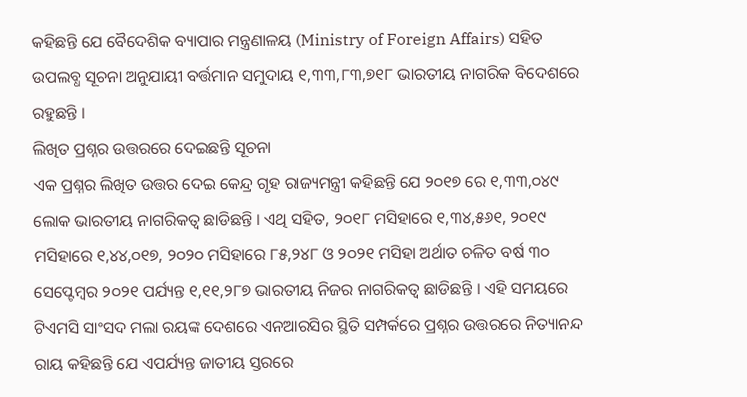କହିଛନ୍ତି ଯେ ବୈଦେଶିକ ବ୍ୟାପାର ମନ୍ତ୍ରଣାଳୟ (Ministry of Foreign Affairs) ସହିତ ଉପଲବ୍ଧ ସୂଚନା ଅନୁଯାୟୀ ବର୍ତ୍ତମାନ ସମୁଦାୟ ୧,୩୩,୮୩,୭୧୮ ଭାରତୀୟ ନାଗରିକ ବିଦେଶରେ ରହୁଛନ୍ତି ।
ଲିଖିତ ପ୍ରଶ୍ନର ଉତ୍ତରରେ ଦେଇଛନ୍ତି ସୂଚନା
ଏକ ପ୍ରଶ୍ନର ଲିଖିତ ଉତ୍ତର ଦେଇ କେନ୍ଦ୍ର ଗୃହ ରାଜ୍ୟମନ୍ତ୍ରୀ କହିଛନ୍ତି ଯେ ୨୦୧୭ ରେ ୧,୩୩,୦୪୯ ଲୋକ ଭାରତୀୟ ନାଗରିକତ୍ୱ ଛାଡିଛନ୍ତି । ଏଥି ସହିତ, ୨୦୧୮ ମସିହାରେ ୧,୩୪,୫୬୧, ୨୦୧୯ ମସିହାରେ ୧,୪୪,୦୧୭, ୨୦୨୦ ମସିହାରେ ୮୫,୨୪୮ ଓ ୨୦୨୧ ମସିହା ଅର୍ଥାତ ଚଳିତ ବର୍ଷ ୩୦ ସେପ୍ଟେମ୍ବର ୨୦୨୧ ପର୍ଯ୍ୟନ୍ତ ୧,୧୧,୨୮୭ ଭାରତୀୟ ନିଜର ନାଗରିକତ୍ୱ ଛାଡିଛନ୍ତି । ଏହି ସମୟରେ ଟିଏମସି ସାଂସଦ ମଲା ରୟଙ୍କ ଦେଶରେ ଏନଆରସିର ସ୍ଥିତି ସମ୍ପର୍କରେ ପ୍ରଶ୍ନର ଉତ୍ତରରେ ନିତ୍ୟାନନ୍ଦ ରାୟ କହିଛନ୍ତି ଯେ ଏପର୍ଯ୍ୟନ୍ତ ଜାତୀୟ ସ୍ତରରେ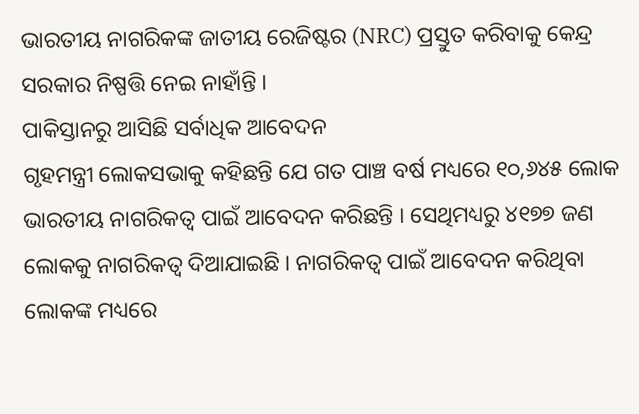ଭାରତୀୟ ନାଗରିକଙ୍କ ଜାତୀୟ ରେଜିଷ୍ଟର (NRC) ପ୍ରସ୍ତୁତ କରିବାକୁ କେନ୍ଦ୍ର ସରକାର ନିଷ୍ପତ୍ତି ନେଇ ନାହାଁନ୍ତି ।
ପାକିସ୍ତାନରୁ ଆସିଛି ସର୍ବାଧିକ ଆବେଦନ
ଗୃହମନ୍ତ୍ରୀ ଲୋକସଭାକୁ କହିଛନ୍ତି ଯେ ଗତ ପାଞ୍ଚ ବର୍ଷ ମଧ୍ୟରେ ୧୦,୬୪୫ ଲୋକ ଭାରତୀୟ ନାଗରିକତ୍ୱ ପାଇଁ ଆବେଦନ କରିଛନ୍ତି । ସେଥିମଧ୍ୟରୁ ୪୧୭୭ ଜଣ ଲୋକକୁ ନାଗରିକତ୍ୱ ଦିଆଯାଇଛି । ନାଗରିକତ୍ୱ ପାଇଁ ଆବେଦନ କରିଥିବା ଲୋକଙ୍କ ମଧ୍ୟରେ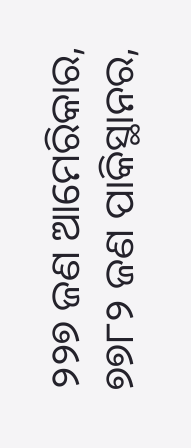୨୨୭ ଜଣ ଆମେରିକାର, ୭୭୮୨ ଜଣ ପାକିସ୍ଥାନର,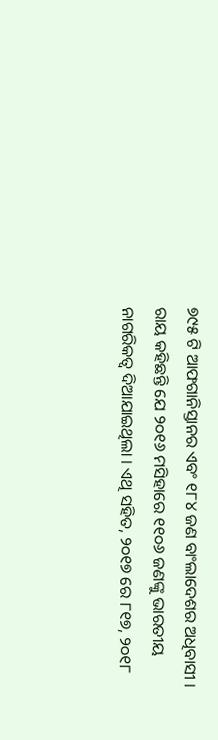୭୯୫ ଟି ଆଫଗାନିସ୍ତାନର ଏବଂ ୧୮୪ ଜଣ ବାଂଲାଦେଶର ଅଧିବାସୀ । ରାୟ କହିଛନ୍ତି ଯେ ୨୦୧୬ ମସିହାରେ ୧୧୦୬ ଜଣଙ୍କୁ ଭାରତୀୟ ନାଗରିକତ୍ୱ ଦିଆଯାଇଥିଲା । ଏଥି ସହିତ, ୨୦୧୭ ରେ ୮୧୭, ୨୦୧୮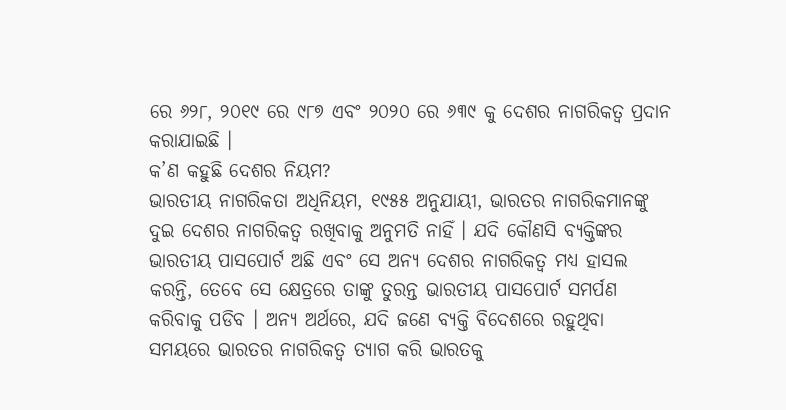ରେ ୬୨୮, ୨୦୧୯ ରେ ୯୮୭ ଏବଂ ୨୦୨୦ ରେ ୬୩୯ କୁ ଦେଶର ନାଗରିକତ୍ୱ ପ୍ରଦାନ କରାଯାଇଛି ।
କ’ଣ କହୁଛି ଦେଶର ନିୟମ?
ଭାରତୀୟ ନାଗରିକତା ଅଧିନିୟମ, ୧୯୫୫ ଅନୁଯାୟୀ, ଭାରତର ନାଗରିକମାନଙ୍କୁ ଦୁଇ ଦେଶର ନାଗରିକତ୍ୱ ରଖିବାକୁ ଅନୁମତି ନାହିଁ । ଯଦି କୌଣସି ବ୍ୟକ୍ତିଙ୍କର ଭାରତୀୟ ପାସପୋର୍ଟ ଅଛି ଏବଂ ସେ ଅନ୍ୟ ଦେଶର ନାଗରିକତ୍ୱ ମଧ୍ୟ ହାସଲ କରନ୍ତି, ତେବେ ସେ କ୍ଷେତ୍ରରେ ତାଙ୍କୁ ତୁରନ୍ତ ଭାରତୀୟ ପାସପୋର୍ଟ ସମର୍ପଣ କରିବାକୁ ପଡିବ । ଅନ୍ୟ ଅର୍ଥରେ, ଯଦି ଜଣେ ବ୍ୟକ୍ତି ବିଦେଶରେ ରହୁଥିବା ସମୟରେ ଭାରତର ନାଗରିକତ୍ୱ ତ୍ୟାଗ କରି ଭାରତକୁ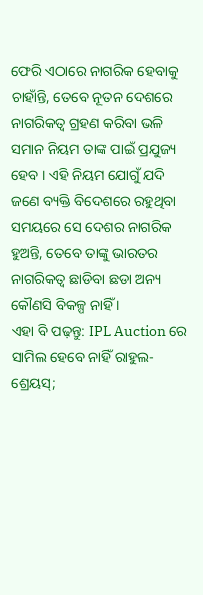ଫେରି ଏଠାରେ ନାଗରିକ ହେବାକୁ ଚାହାଁନ୍ତି, ତେବେ ନୂତନ ଦେଶରେ ନାଗରିକତ୍ୱ ଗ୍ରହଣ କରିବା ଭଳି ସମାନ ନିୟମ ତାଙ୍କ ପାଇଁ ପ୍ରଯୁଜ୍ୟ ହେବ । ଏହି ନିୟମ ଯୋଗୁଁ ଯଦି ଜଣେ ବ୍ୟକ୍ତି ବିଦେଶରେ ରହୁଥିବା ସମୟରେ ସେ ଦେଶର ନାଗରିକ ହୁଅନ୍ତି, ତେବେ ତାଙ୍କୁ ଭାରତର ନାଗରିକତ୍ୱ ଛାଡିବା ଛଡା ଅନ୍ୟ କୌଣସି ବିକଳ୍ପ ନାହିଁ ।
ଏହା ବି ପଢ଼ନ୍ତୁ: IPL Auction ରେ ସାମିଲ ହେବେ ନାହିଁ ରାହୁଲ-ଶ୍ରେୟସ୍;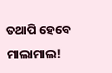ତଥାପି ହେବେ ମାଲାମାଲ!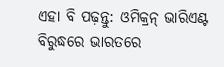ଏହା ବି ପଢ଼ନ୍ତୁ: ଓମିକ୍ରନ୍ ଭାରିଏଣ୍ଟ ବିରୁଦ୍ଧରେ ଭାରତରେ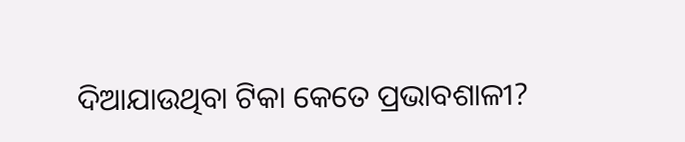ଦିଆଯାଉଥିବା ଟିକା କେତେ ପ୍ରଭାବଶାଳୀ?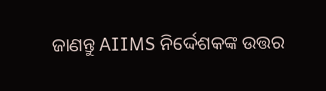ଜାଣନ୍ତୁ AIIMS ନିର୍ଦ୍ଦେଶକଙ୍କ ଉତ୍ତର